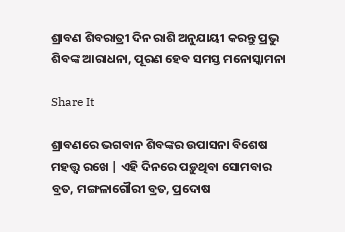ଶ୍ରାବଣ ଶିବରାତ୍ରୀ ଦିନ ରାଶି ଅନୁଯାୟୀ କରନ୍ତୁ ପ୍ରଭୁ ଶିବଙ୍କ ଆରାଧନା, ପୂରଣ ହେବ ସମସ୍ତ ମନୋସ୍କାମନା

Share It

ଶ୍ରାବଣରେ ଭଗବାନ ଶିବଙ୍କର ଉପାସନା ବିଶେଷ ମହତ୍ତ୍ୱ ରଖେ | ଏହି ଦିନରେ ପଡ଼ୁଥିବା ସୋମବାର ବ୍ରତ, ମଙ୍ଗଳାଗୌରୀ ବ୍ରତ, ପ୍ରଦୋଷ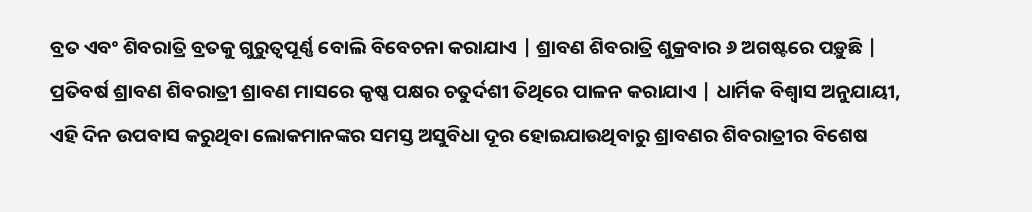ବ୍ରତ ଏବଂ ଶିବରାତ୍ରି ବ୍ରତକୁ ଗୁରୁତ୍ୱପୂର୍ଣ୍ଣ ବୋଲି ବିବେଚନା କରାଯାଏ | ଶ୍ରାବଣ ଶିବରାତ୍ରି ଶୁକ୍ରବାର ୬ ଅଗଷ୍ଟରେ ପଡ଼ୁଛି | ପ୍ରତିବର୍ଷ ଶ୍ରାବଣ ଶିବରାତ୍ରୀ ଶ୍ରାବଣ ମାସରେ କୃଷ୍ଣ ପକ୍ଷର ଚତୁର୍ଦଶୀ ତିଥିରେ ପାଳନ କରାଯାଏ | ଧାର୍ମିକ ବିଶ୍ୱାସ ଅନୁଯାୟୀ, ଏହି ଦିନ ଉପବାସ କରୁଥିବା ଲୋକମାନଙ୍କର ସମସ୍ତ ଅସୁବିଧା ଦୂର ହୋଇଯାଉଥିବାରୁ ଶ୍ରାବଣର ଶିବରାତ୍ରୀର ବିଶେଷ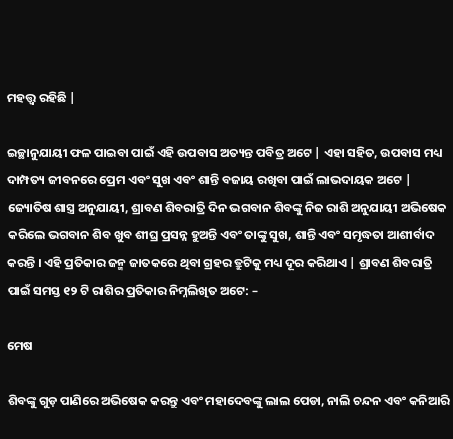ମହତ୍ତ୍ୱ ରହିଛି |

ଇଚ୍ଛାନୁଯାୟୀ ଫଳ ପାଇବା ପାଇଁ ଏହି ଉପବାସ ଅତ୍ୟନ୍ତ ପବିତ୍ର ଅଟେ | ଏହା ସହିତ, ଉପବାସ ମଧ୍ୟ ଦାମ୍ପତ୍ୟ ଜୀବନରେ ପ୍ରେମ ଏବଂ ସୁଖ ଏବଂ ଶାନ୍ତି ବଜାୟ ରଖିବା ପାଇଁ ଲାଭଦାୟକ ଅଟେ | ଜ୍ୟୋତିଷ ଶାସ୍ତ୍ର ଅନୁଯାୟୀ, ଶ୍ରାବଣ ଶିବରାତ୍ରି ଦିନ ଭଗବାନ ଶିବଙ୍କୁ ନିଜ ରାଶି ଅନୁଯାୟୀ ଅଭିଷେକ କରିଲେ ଭଗବାନ ଶିବ ଖୁବ ଶୀଘ୍ର ପ୍ରସନ୍ନ ହୁଅନ୍ତି ଏବଂ ତାଙ୍କୁ ସୁଖ, ଶାନ୍ତି ଏବଂ ସମୃଦ୍ଧତା ଆଶୀର୍ବାଦ କରନ୍ତି । ଏହି ପ୍ରତିକାର ଜନ୍ମ ଜାତକରେ ଥିବା ଗ୍ରହର ତ୍ରୁଟିକୁ ମଧ୍ୟ ଦୂର କରିଥାଏ | ଶ୍ରାବଣ ଶିବରାତ୍ରି ପାଇଁ ସମସ୍ତ ୧୨ ଟି ରାଶିର ପ୍ରତିକାର ନିମ୍ନଲିଖିତ ଅଟେ: –

ମେଷ

ଶିବଙ୍କୁ ଗୁଡ଼ ପାଣିରେ ଅଭିଷେକ କରନ୍ତୁ ଏବଂ ମହାଦେବଙ୍କୁ ଲାଲ ପେଡା, ନାଲି ଚନ୍ଦନ ଏବଂ କନିଆରି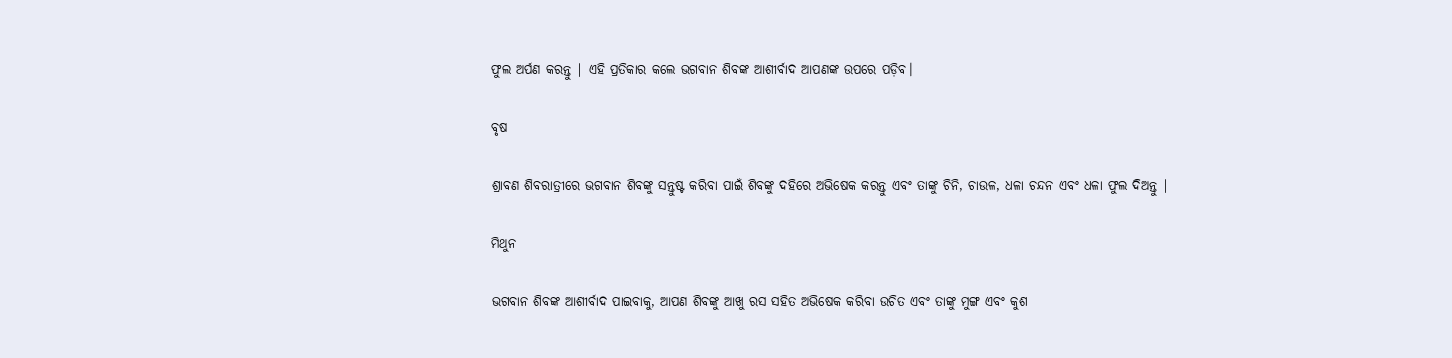ଫୁଲ ଅର୍ପଣ କରନ୍ତୁ | ଏହି ପ୍ରତିକାର କଲେ ଭଗବାନ ଶିବଙ୍କ ଆଶୀର୍ବାଦ ଆପଣଙ୍କ ଉପରେ ପଡ଼ିବ।

ବୃଷ

ଶ୍ରାବଣ ଶିବରାତ୍ରୀରେ ଭଗବାନ ଶିବଙ୍କୁ ସନ୍ତୁଷ୍ଟ କରିବା ପାଇଁ ଶିବଙ୍କୁ ଦହିରେ ଅଭିଷେକ କରନ୍ତୁ ଏବଂ ତାଙ୍କୁ ଚିନି, ଚାଉଳ, ଧଳା ଚନ୍ଦନ ଏବଂ ଧଳା ଫୁଲ ଦିଅନ୍ତୁ |

ମିଥୁନ

ଭଗବାନ ଶିବଙ୍କ ଆଶୀର୍ବାଦ ପାଇବାକୁ, ଆପଣ ଶିବଙ୍କୁ ଆଖୁ ରସ ସହିତ ଅଭିଷେକ କରିବା ଉଚିତ ଏବଂ ତାଙ୍କୁ ମୁଙ୍ଗ ଏବଂ କୁଶ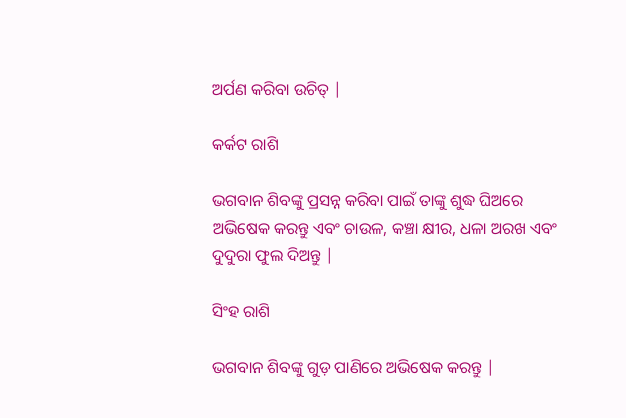ଅର୍ପଣ କରିବା ଉଚିତ୍ |

କର୍କଟ ରାଶି

ଭଗବାନ ଶିବଙ୍କୁ ପ୍ରସନ୍ନ କରିବା ପାଇଁ ତାଙ୍କୁ ଶୁଦ୍ଧ ଘିଅରେ ଅଭିଷେକ କରନ୍ତୁ ଏବଂ ଚାଉଳ, କଞ୍ଚା କ୍ଷୀର, ଧଳା ଅରଖ ଏବଂ ଦୁଦୁରା ଫୁଲ ଦିଅନ୍ତୁ |

ସିଂହ ରାଶି

ଭଗବାନ ଶିବଙ୍କୁ ଗୁଡ଼ ପାଣିରେ ଅଭିଷେକ କରନ୍ତୁ |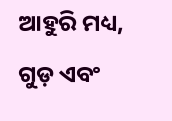ଆହୁରି ମଧ୍ୟ, ଗୁଡ଼ ଏବଂ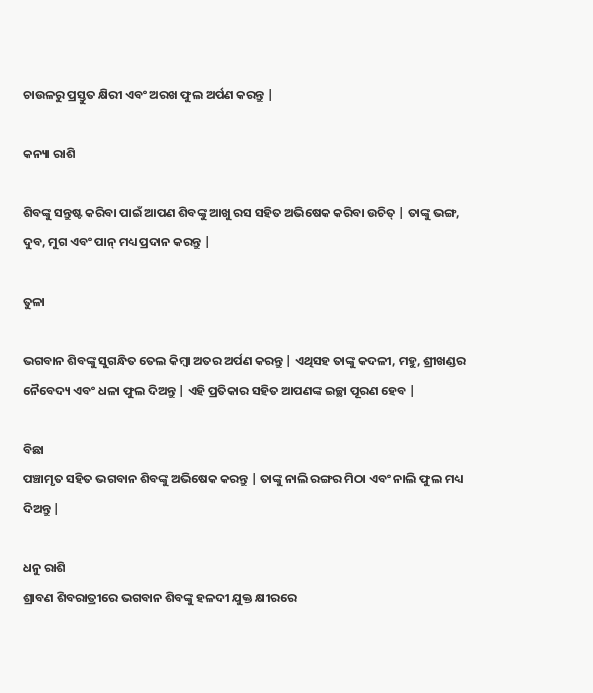ଚାଉଳରୁ ପ୍ରସ୍ତୁତ କ୍ଷିରୀ ଏବଂ ଅରଖ ଫୁଲ ଅର୍ପଣ କରନ୍ତୁ |

କନ୍ୟା ରାଶି

ଶିବଙ୍କୁ ସନ୍ତୁଷ୍ଟ କରିବା ପାଇଁ ଆପଣ ଶିବଙ୍କୁ ଆଖୁ ରସ ସହିତ ଅଭିଷେକ କରିବା ଉଚିତ୍ | ତାଙ୍କୁ ଭଙ୍ଗ, ଦୁବ, ମୁଗ ଏବଂ ପାନ୍ ମଧ୍ୟ ପ୍ରଦାନ କରନ୍ତୁ |

ତୁଳା

ଭଗବାନ ଶିବଙ୍କୁ ସୁଗନ୍ଧିତ ତେଲ କିମ୍ବା ଅତର ଅର୍ପଣ କରନ୍ତୁ | ଏଥିସହ ତାଙ୍କୁ କଦଳୀ, ମହୁ, ଶ୍ରୀଖଣ୍ଡର ନୈବେଦ୍ୟ ଏବଂ ଧଳା ଫୁଲ ଦିଅନ୍ତୁ | ଏହି ପ୍ରତିକାର ସହିତ ଆପଣଙ୍କ ଇଚ୍ଛା ପୂରଣ ହେବ |

ବିଛା
ପଞ୍ଚାମୃତ ସହିତ ଭଗବାନ ଶିବଙ୍କୁ ଅଭିଷେକ କରନ୍ତୁ | ତାଙ୍କୁ ନାଲି ରଙ୍ଗର ମିଠା ଏବଂ ନାଲି ଫୁଲ ମଧ୍ୟ ଦିଅନ୍ତୁ |

ଧନୁ ରାଶି
ଶ୍ରାବଣ ଶିବରାତ୍ରୀରେ ଭଗବାନ ଶିବଙ୍କୁ ହଳଦୀ ଯୁକ୍ତ କ୍ଷୀରରେ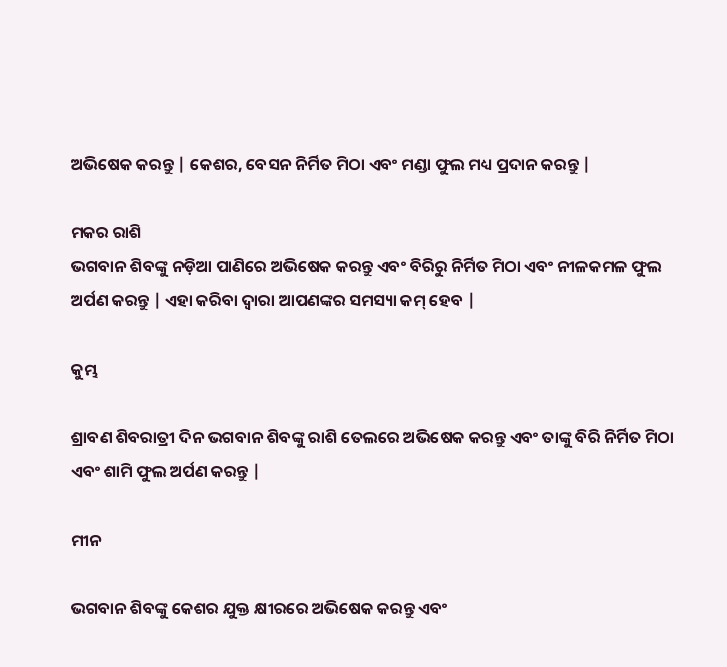ଅଭିଷେକ କରନ୍ତୁ | କେଶର, ବେସନ ନିର୍ମିତ ମିଠା ଏବଂ ମଣ୍ଡା ଫୁଲ ମଧ୍ୟ ପ୍ରଦାନ କରନ୍ତୁ |

ମକର ରାଶି
ଭଗବାନ ଶିବଙ୍କୁ ନଡ଼ିଆ ପାଣିରେ ଅଭିଷେକ କରନ୍ତୁ ଏବଂ ବିରିରୁ ନିର୍ମିତ ମିଠା ଏବଂ ନୀଳକମଳ ଫୁଲ ଅର୍ପଣ କରନ୍ତୁ | ଏହା କରିବା ଦ୍ୱାରା ଆପଣଙ୍କର ସମସ୍ୟା କମ୍ ହେବ |

କୁମ୍ଭ

ଶ୍ରାବଣ ଶିବରାତ୍ରୀ ଦିନ ଭଗବାନ ଶିବଙ୍କୁ ରାଶି ତେଲରେ ଅଭିଷେକ କରନ୍ତୁ ଏବଂ ତାଙ୍କୁ ବିରି ନିର୍ମିତ ମିଠା ଏବଂ ଶାମି ଫୁଲ ଅର୍ପଣ କରନ୍ତୁ |

ମୀନ

ଭଗବାନ ଶିବଙ୍କୁ କେଶର ଯୁକ୍ତ କ୍ଷୀରରେ ଅଭିଷେକ କରନ୍ତୁ ଏବଂ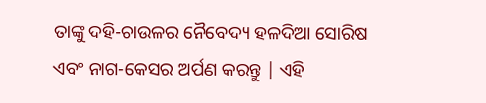ତାଙ୍କୁ ଦହି-ଚାଉଳର ନୈବେଦ୍ୟ ହଳଦିଆ ସୋରିଷ ଏବଂ ନାଗ-କେସର ଅର୍ପଣ କରନ୍ତୁ | ଏହି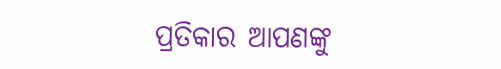ପ୍ରତିକାର ଆପଣଙ୍କୁ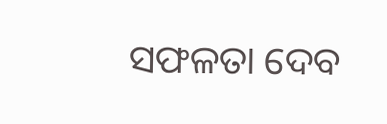ସଫଳତା ଦେବ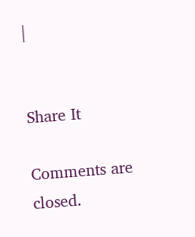|


Share It

Comments are closed.